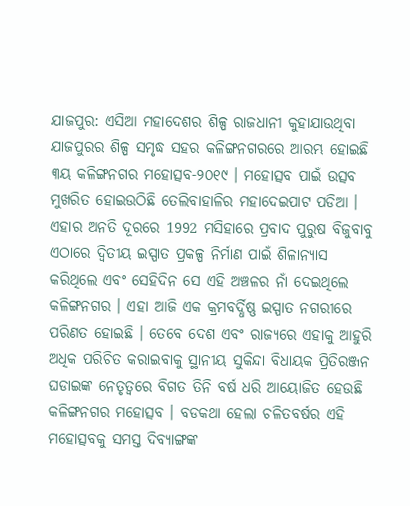ଯାଜପୁର: ଏସିଆ ମହାଦେଶର ଶିଳ୍ପ ରାଜଧାନୀ କୁହାଯାଉଥିବା ଯାଜପୁରର ଶିଳ୍ପ ସମୃଦ୍ଧ ସହର କଳିଙ୍ଗନଗରରେ ଆରମ୍ଭ ହୋଇଛି ୩ୟ କଳିଙ୍ଗନଗର ମହୋତ୍ସବ-୨୦୧୯ । ମହୋତ୍ସବ ପାଇଁ ଉତ୍ସବ ମୁଖରିତ ହୋଇଉଠିଛି ତେଲିବାହାଳିର ମହାଦେଇପାଟ ପଡିଆ । ଏହାର ଅନତି ଦୂରରେ 1992 ମସିହାରେ ପ୍ରବାଦ ପୁରୁଷ ବିଜୁବାବୁ ଏଠାରେ ଦ୍ବିତୀୟ ଇସ୍ପାତ ପ୍ରକଳ୍ପ ନିର୍ମାଣ ପାଇଁ ଶିଳାନ୍ୟାସ କରିଥିଲେ ଏବଂ ସେହିଦିନ ସେ ଏହି ଅଞ୍ଚଳର ନାଁ ଦେଇଥିଲେ କଳିଙ୍ଗନଗର । ଏହା ଆଜି ଏକ କ୍ରମବର୍ଦ୍ଧିଷ୍ଣ ଇସ୍ପାତ ନଗରୀରେ ପରିଣତ ହୋଇଛି । ତେବେ ଦେଶ ଏବଂ ରାଜ୍ୟରେ ଏହାକୁ ଆହୁରି ଅଧିକ ପରିଚିତ କରାଇବାକୁ ସ୍ଥାନୀୟ ସୁକିନ୍ଦା ବିଧାୟକ ପ୍ରିତିରଞ୍ଜନ ଘଡାଇଙ୍କ ନେତୃତ୍ବରେ ବିଗତ ତିନି ବର୍ଷ ଧରି ଆୟୋଜିତ ହେଉଛି କଳିଙ୍ଗନଗର ମହୋତ୍ସବ । ବଡକଥା ହେଲା ଚଳିତବର୍ଷର ଏହି ମହୋତ୍ସବକୁ ସମସ୍ତ ଦିବ୍ୟାଙ୍ଗଙ୍କ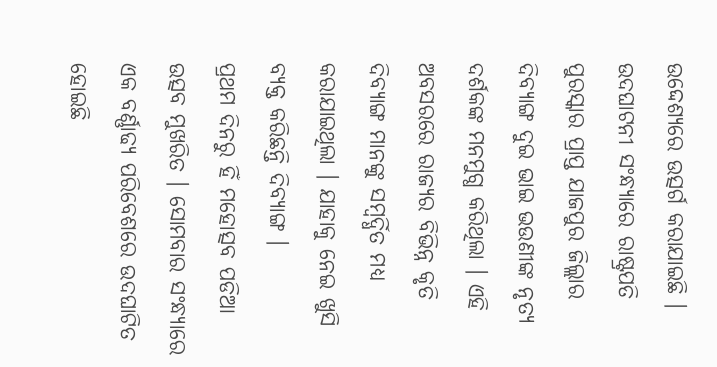ଉଦ୍ଦେଶ୍ୟରେ ଉତ୍ସର୍ଗ କରାଯାଇଛି ।
ଉଦଘାଟନୀ ସଂନ୍ଧ୍ୟାରେ ରାଷ୍ଟ୍ରପତି ପୁରସ୍କାର ପ୍ରାପ୍ତ ଯାଜପୁର ଜିଲ୍ଲାର ଦିବ୍ୟାଙ୍ଗ ଦୁଇ ଭାଇ ଭଉଣୀଙ୍କ ନୃତ୍ୟ ଦର୍ଶକଙ୍କ ମନମୁଗ୍ଧ କରିଥିଲା । ଏହି ଅବସରରେ ରାଜ୍ୟର ବିଭିନ୍ନ କୃତି ଦିବ୍ୟାଙ୍ଗ ମାନଙ୍କୁ ସମ୍ବର୍ଦ୍ଧିତ ମଧ୍ୟ କରାଯାଇଥିଲା । ଯାହାକୁ ନେଇ ଖୁସି ବ୍ୟକ୍ତ କରିଛନ୍ତି ଦିବ୍ୟାଙ୍ଗ ।
ପ୍ରଥମ ଦିନରୁ ହିଁ ମହୋତ୍ସବ ପଡିଆ ଉତ୍ସବ ମୁଖରିତ । ସୋମବାର ସଂନ୍ଧ୍ୟାରେ ଏକ ବର୍ଣ୍ଣାଢ୍ୟ ପରିବେଶରେ ଉଦଘାଟିତ ହୋଇଛି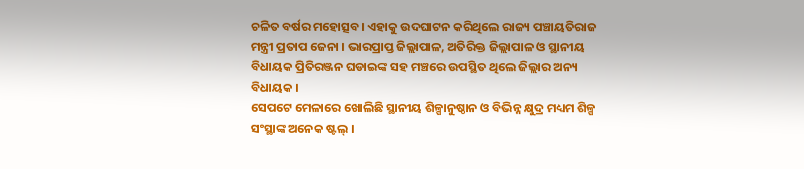ଚଳିତ ବର୍ଷର ମହୋତ୍ସବ। ଏହାକୁ ଉଦଘାଟନ କରିଥିଲେ ରାଜ୍ୟ ପଞ୍ଚାୟତିରାଜ ମନ୍ତ୍ରୀ ପ୍ରତାପ ଜେନା । ଭାରପ୍ରାପ୍ତ ଜିଲ୍ଲାପାଳ, ଅତିରିକ୍ତ ଜିଲ୍ଲାପାଳ ଓ ସ୍ଥାନୀୟ ବିଧାୟକ ପ୍ରିତିରଞ୍ଜନ ଘଡାଇଙ୍କ ସହ ମଞ୍ଚରେ ଉପସ୍ଥିତ ଥିଲେ ଜିଲ୍ଲାର ଅନ୍ୟ ବିଧାୟକ ।
ସେପଟେ ମେଳାରେ ଖୋଲିଛି ସ୍ଥାନୀୟ ଶିଳ୍ପାନୁଷ୍ଠାନ ଓ ବିଭିନ୍ନ କ୍ଷୁଦ୍ର ମଧ୍ୟମ ଶିଳ୍ପ ସଂସ୍ଥାଙ୍କ ଅନେକ ଷ୍ଟଲ୍ ।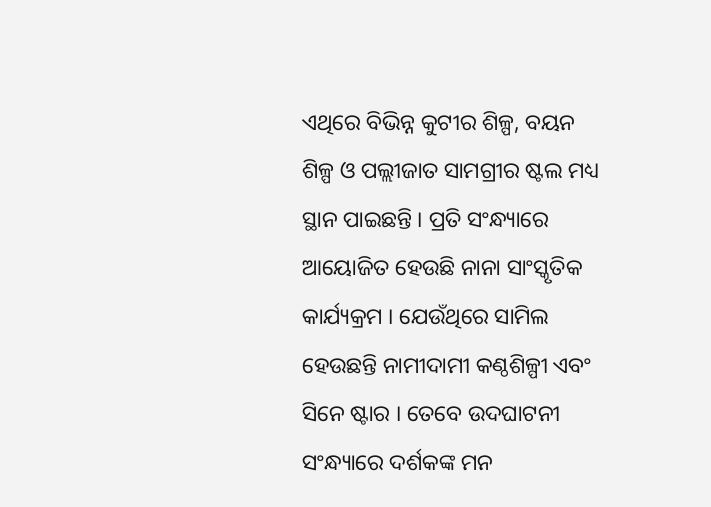ଏଥିରେ ବିଭିନ୍ନ କୁଟୀର ଶିଳ୍ପ, ବୟନ ଶିଳ୍ପ ଓ ପଲ୍ଲୀଜାତ ସାମଗ୍ରୀର ଷ୍ଟଲ ମଧ୍ୟ ସ୍ଥାନ ପାଇଛନ୍ତି । ପ୍ରତି ସଂନ୍ଧ୍ୟାରେ ଆୟୋଜିତ ହେଉଛି ନାନା ସାଂସ୍କୃତିକ କାର୍ଯ୍ୟକ୍ରମ । ଯେଉଁଥିରେ ସାମିଲ ହେଉଛନ୍ତି ନାମୀଦାମୀ କଣ୍ଠଶିଳ୍ପୀ ଏବଂ ସିନେ ଷ୍ଟାର । ତେବେ ଉଦଘାଟନୀ ସଂନ୍ଧ୍ୟାରେ ଦର୍ଶକଙ୍କ ମନ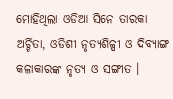ମୋହିଥିଲା ଓଡିଆ ସିନେ ତାରକା ଅର୍ଚ୍ଚିତା, ଓଡିଶୀ ନୃତ୍ୟଶିଳ୍ପୀ ଓ ଦିବ୍ୟାଙ୍ଗ କଳାକାରଙ୍କ ନୃତ୍ୟ ଓ ସଙ୍ଗୀତ ।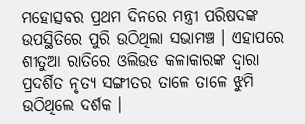ମହୋତ୍ସବର ପ୍ରଥମ ଦିନରେ ମନ୍ତ୍ରୀ ପରିଷଦଙ୍କ ଉପସ୍ଥିତିରେ ପୁରି ଉଠିଥିଲା ସଭାମଞ୍ଚ । ଏହାପରେ ଶୀତୁଆ ରାତିରେ ଓଲିଉଡ କଳାକାରଙ୍କ ଦ୍ବାରା ପ୍ରଦର୍ଶିତ ନୃତ୍ୟ ସଙ୍ଗୀତର ତାଳେ ତାଳେ ଝୁମି ଉଠିଥିଲେ ଦର୍ଶକ ।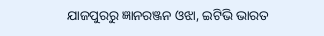ଯାଜପୁରରୁ ଜ୍ଞାନରଞ୍ଜନ ଓଝା, ଇଟିଭି ଭାରତ